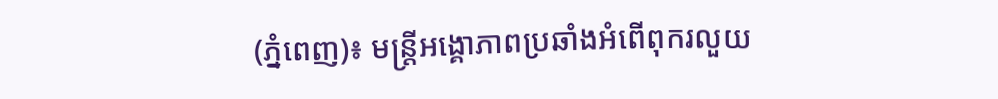(ភ្នំពេញ)៖ មន្រ្តីអង្គោភាពប្រឆាំងអំពើពុករលួយ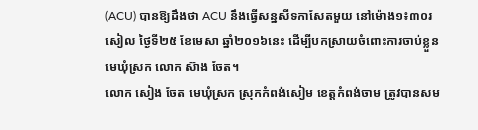(ACU) បានឱ្យដឹងថា ACU នឹងធ្វើសន្នសីទកាសែតមួយ នៅម៉ោង១៖៣០រសៀល ថ្ងៃទី២៥ ខែមេសា ឆ្នាំ២០១៦នេះ ដើម្បីបកស្រាយចំពោះការចាប់ខ្លួន មេឃុំស្រក លោក ស៊ាង ចែត។
លោក សៀង ចែត មេឃុំស្រក ស្រុកកំពង់សៀម ខេត្តកំពង់ចាម ត្រូវបានសម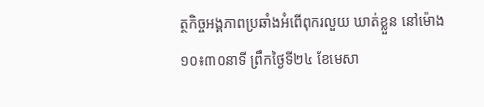ត្ថកិច្ចអង្គភាពប្រឆាំងអំពើពុករលួយ ឃាត់ខ្លួន នៅម៉ោង១០៖៣០នាទី ព្រឹកថ្ងៃទី២៤ ខែមេសា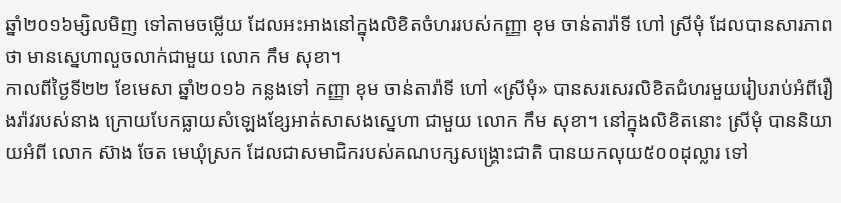ឆ្នាំ២០១៦ម្សិលមិញ ទៅតាមចម្លើយ ដែលអះអាងនៅក្នុងលិខិតចំហររបស់កញ្ញា ខុម ចាន់តារ៉ាទី ហៅ ស្រីមុំ ដែលបានសារភាពថា មានស្នេហាលួចលាក់ជាមួយ លោក កឹម សុខា។
កាលពីថ្ងៃទី២២ ខែមេសា ឆ្នាំ២០១៦ កន្លងទៅ កញ្ញា ខុម ចាន់តារ៉ាទី ហៅ «ស្រីមុំ» បានសរសេរលិខិតជំហរមួយរៀបរាប់អំពីរឿងរ៉ាវរបស់នាង ក្រោយបែកធ្លាយសំឡេងខ្សែអាត់សាសងស្នេហា ជាមួយ លោក កឹម សុខា។ នៅក្នុងលិខិតនោះ ស្រីមុំ បាននិយាយអំពី លោក ស៊ាង ចែត មេឃុំស្រក ដែលជាសមាជិករបស់គណបក្សសង្រ្គោះជាតិ បានយកលុយ៥០០ដុល្លារ ទៅ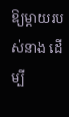ឱ្យម្តាយរបស់នាង ដើម្បី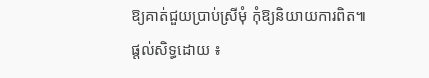ឱ្យគាត់ជួយប្រាប់ស្រីមុំ កុំឱ្យនិយាយការពិត៕
ផ្តល់សិទ្ធដោយ ៖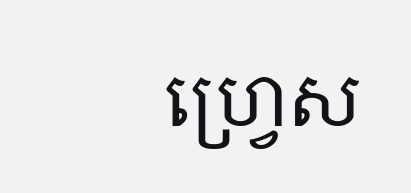ហ្រ្វេស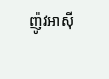ញ៉ូវអាសុី